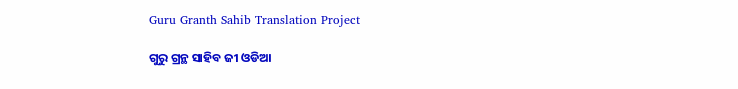Guru Granth Sahib Translation Project

ଗୁରୁ ଗ୍ରନ୍ଥ ସାହିବ ଜୀ ଓଡିଆ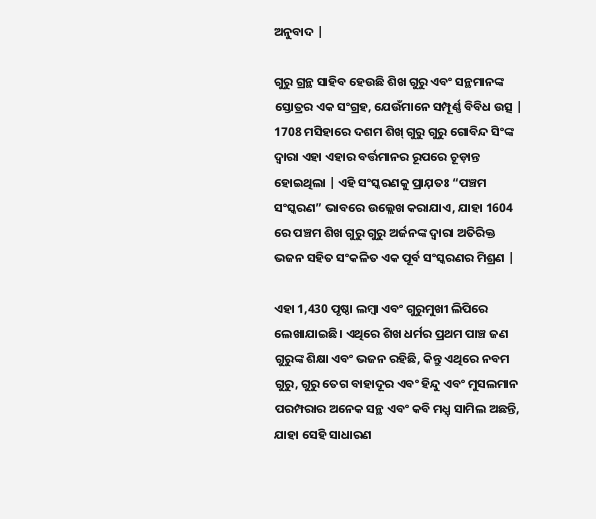ଅନୁବାଦ |

ଗୁରୁ ଗ୍ରନ୍ଥ ସାହିବ ହେଉଛି ଶିଖ ଗୁରୁ ଏବଂ ସନ୍ଥମାନଙ୍କ ସ୍ତୋତ୍ରର ଏକ ସଂଗ୍ରହ, ଯେଉଁମାନେ ସମ୍ପୂର୍ଣ୍ଣ ବିବିଧ ଉତ୍ସ | 1708 ମସିହାରେ ଦଶମ ଶିଖ୍ ଗୁରୁ ଗୁରୁ ଗୋବିନ୍ଦ ସିଂଙ୍କ ଦ୍ୱାରା ଏହା ଏହାର ବର୍ତ୍ତମାନର ରୂପରେ ଚୂଡ଼ାନ୍ତ ହୋଇଥିଲା | ଏହି ସଂସ୍କରଣକୁ ପ୍ରାଯ଼ତଃ “ପଞ୍ଚମ ସଂସ୍କରଣ” ଭାବରେ ଉଲ୍ଲେଖ କରାଯାଏ, ଯାହା 1604 ରେ ପଞ୍ଚମ ଶିଖ ଗୁରୁ ଗୁରୁ ଅର୍ଜନଙ୍କ ଦ୍ୱାରା ଅତିରିକ୍ତ ଭଜନ ସହିତ ସଂକଳିତ ଏକ ପୂର୍ବ ସଂସ୍କରଣର ମିଶ୍ରଣ |

ଏହା 1,430 ପୃଷ୍ଠା ଲମ୍ବା ଏବଂ ଗୁରୁମୁଖୀ ଲିପିରେ ଲେଖାଯାଇଛି। ଏଥିରେ ଶିଖ ଧର୍ମର ପ୍ରଥମ ପାଞ୍ଚ ଜଣ ଗୁରୁଙ୍କ ଶିକ୍ଷା ଏବଂ ଭଜନ ରହିଛି, କିନ୍ତୁ ଏଥିରେ ନବମ ଗୁରୁ, ଗୁରୁ ତେଗ ବାହାଦୂର ଏବଂ ହିନ୍ଦୁ ଏବଂ ମୁସଲମାନ ପରମ୍ପରାର ଅନେକ ସନ୍ଥ ଏବଂ କବି ମଧ୍ଯ଼ ସାମିଲ ଅଛନ୍ତି, ଯାହା ସେହି ସାଧାରଣ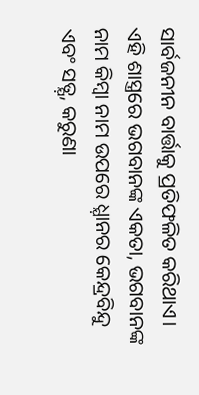ସାର୍ବଜନୀନ ବାର୍ତ୍ତାକୁ ପ୍ରତିଫଳିତ କରିଥାଏ। ଏହି ଶାସ୍ତ୍ରରେ ଭଗବାନଙ୍କ ଏକତା, ଭଗବାନଙ୍କ ନାମ କିମ୍ବା ନାମ ଉପରେ ଧ୍ଯ଼ାନର କେନ୍ଦ୍ରବିନ୍ଦୁ ଏବଂ ସତ୍ଯ଼, କରୁଣା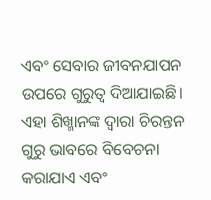ଏବଂ ସେବାର ଜୀବନଯାପନ ଉପରେ ଗୁରୁତ୍ୱ ଦିଆଯାଇଛି। ଏହା ଶିଖ୍ମାନଙ୍କ ଦ୍ୱାରା ଚିରନ୍ତନ ଗୁରୁ ଭାବରେ ବିବେଚନା କରାଯାଏ ଏବଂ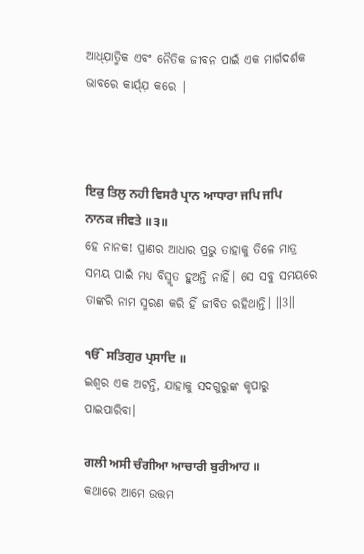ଆଧ୍ଯ଼ାତ୍ମିକ ଏବଂ ନୈତିକ ଜୀବନ ପାଇଁ ଏକ ମାର୍ଗଦର୍ଶକ ଭାବରେ କାର୍ଯ୍ଯ଼ କରେ |



ਇਕੁ ਤਿਲੁ ਨਹੀ ਵਿਸਰੈ ਪ੍ਰਾਨ ਆਧਾਰਾ ਜਪਿ ਜਪਿ ਨਾਨਕ ਜੀਵਤੇ ॥੩॥
ହେ ନାନକ! ପ୍ରାଣର ଆଧାର ପ୍ରଭୁ ତାହାକୁ ତିଳେ ମାତ୍ର ସମୟ ପାଇଁ ମଧ୍ୟ ବିସ୍ମୃତ ହୁଅନ୍ତି ନାହିଁ। ସେ ସବୁ ସମୟରେ ତାଙ୍କରି ନାମ ସ୍ମରଣ କରି ହିଁ ଜୀବିତ ରହିଥାନ୍ତି। ॥3॥

ੴ ਸਤਿਗੁਰ ਪ੍ਰਸਾਦਿ ॥
ଇଶ୍ଵର ଏକ ଅଟନ୍ତି, ଯାହାକୁ ସଦଗୁରୁଙ୍କ କୃପାରୁ ପାଇପାରିବା।

ਗਲੀ ਅਸੀ ਚੰਗੀਆ ਆਚਾਰੀ ਬੁਰੀਆਹ ॥
କଥାରେ ଆମେ ଉତ୍ତମ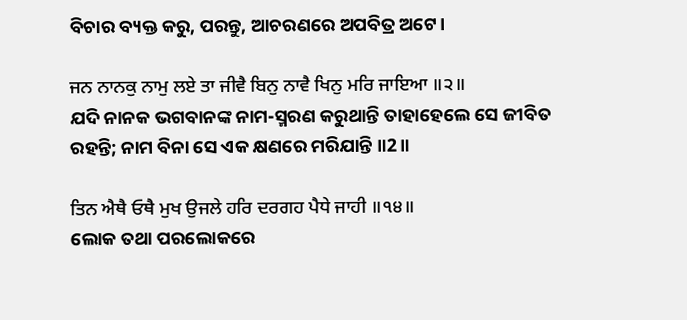ବିଚାର ବ୍ୟକ୍ତ କରୁ, ପରନ୍ତୁ, ଆଚରଣରେ ଅପବିତ୍ର ଅଟେ।

ਜਨ ਨਾਨਕੁ ਨਾਮੁ ਲਏ ਤਾ ਜੀਵੈ ਬਿਨੁ ਨਾਵੈ ਖਿਨੁ ਮਰਿ ਜਾਇਆ ॥੨॥
ଯଦି ନାନକ ଭଗବାନଙ୍କ ନାମ-ସ୍ମରଣ କରୁଥାନ୍ତି ତାହାହେଲେ ସେ ଜୀବିତ ରହନ୍ତି; ନାମ ବିନା ସେ ଏକ କ୍ଷଣରେ ମରିଯାନ୍ତି ॥2॥

ਤਿਨ ਐਥੈ ਓਥੈ ਮੁਖ ਉਜਲੇ ਹਰਿ ਦਰਗਹ ਪੈਧੇ ਜਾਹੀ ॥੧੪॥
ଲୋକ ତଥା ପରଲୋକରେ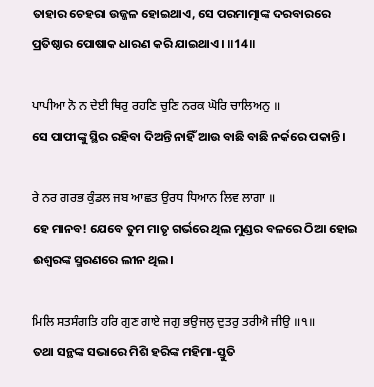ତାହାର ଚେହରା ଉଜ୍ଜଳ ହୋଇଥାଏ, ସେ ପରମାତ୍ମାଙ୍କ ଦରବାରରେ ପ୍ରତିଷ୍ଠାର ପୋଷାକ ଧାରଣ କରି ଯାଇଥାଏ। ॥14॥

ਪਾਪੀਆ ਨੋ ਨ ਦੇਈ ਥਿਰੁ ਰਹਣਿ ਚੁਣਿ ਨਰਕ ਘੋਰਿ ਚਾਲਿਅਨੁ ॥
ସେ ପାପୀଙ୍କୁ ସ୍ଥିର ରହିବା ଦିଅନ୍ତି ନାହିଁ ଆଉ ବାଛି ବାଛି ନର୍କରେ ପକାନ୍ତି।

ਰੇ ਨਰ ਗਰਭ ਕੁੰਡਲ ਜਬ ਆਛਤ ਉਰਧ ਧਿਆਨ ਲਿਵ ਲਾਗਾ ॥
ହେ ମାନବ! ଯେବେ ତୁମ ମାତୃ ଗର୍ଭରେ ଥିଲ ମୁଣ୍ଡର ବଳରେ ଠିଆ ହୋଇ ଈଶ୍ଵରଙ୍କ ସ୍ମରଣରେ ଲୀନ ଥିଲ।

ਮਿਲਿ ਸਤਸੰਗਤਿ ਹਰਿ ਗੁਣ ਗਾਏ ਜਗੁ ਭਉਜਲੁ ਦੁਤਰੁ ਤਰੀਐ ਜੀਉ ॥੧॥
ତଥା ସନ୍ଥଙ୍କ ସଭାରେ ମିଶି ହରିଙ୍କ ମହିମା-ସ୍ତୁତି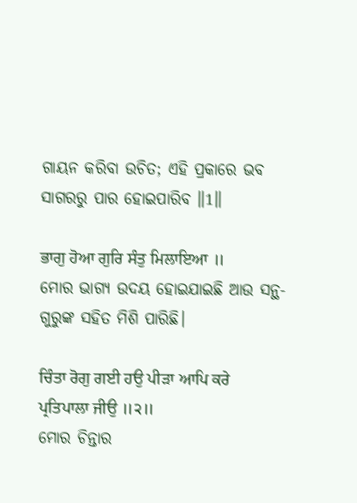ଗାୟନ କରିବା ଉଚିତ; ଏହି ପ୍ରକାରେ ଭବ ସାଗରରୁ ପାର ହୋଇପାରିବ ॥1॥

ਭਾਗੁ ਹੋਆ ਗੁਰਿ ਸੰਤੁ ਮਿਲਾਇਆ ॥
ମୋର ଭାଗ୍ୟ ଉଦୟ ହୋଇଯାଇଛି ଆଉ ସନ୍ଥ-ଗୁରୁଙ୍କ ସହିତ ମିଶି ପାରିଛି।

ਚਿੰਤਾ ਰੋਗੁ ਗਈ ਹਉ ਪੀੜਾ ਆਪਿ ਕਰੇ ਪ੍ਰਤਿਪਾਲਾ ਜੀਉ ॥੨॥
ମୋର ଚିନ୍ତାର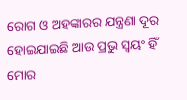ରୋଗ ଓ ଅହଙ୍କାରର ଯନ୍ତ୍ରଣା ଦୂର ହୋଇଯାଇଛି ଆଉ ପ୍ରଭୁ ସ୍ଵୟଂ ହିଁ ମୋର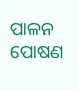ପାଳନ ପୋଷଣ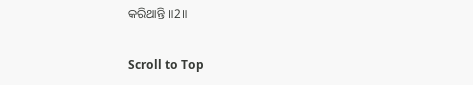କରିଥାନ୍ତି ॥2॥

Scroll to Top